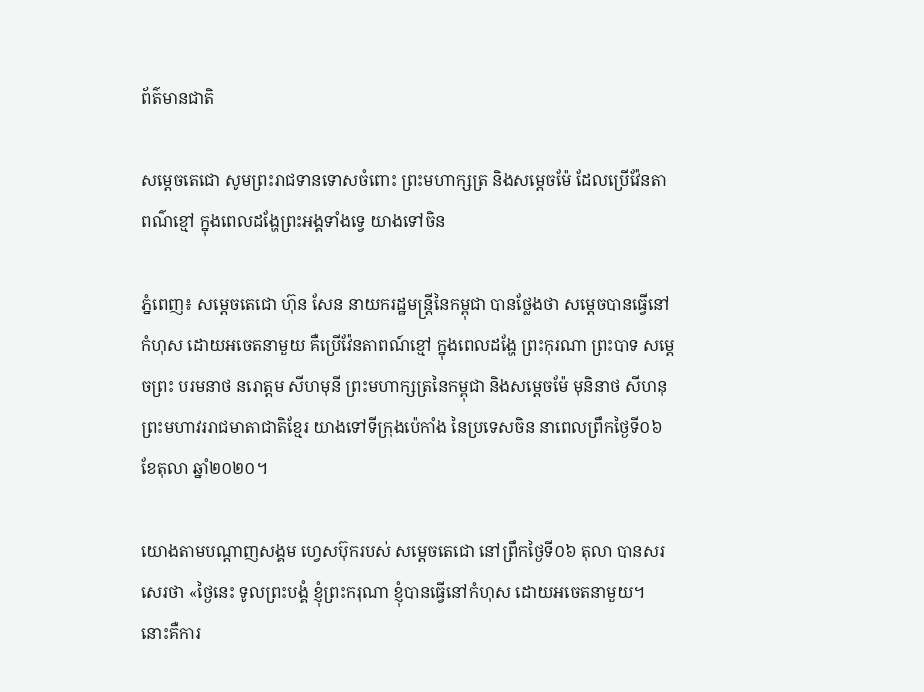ព័ត៌មានជាតិ

សម្ដេចតេជោ សូមព្រះរាជទានទោសចំពោះ ព្រះមហាក្សត្រ និងសម្ដេចម៉ែ ដែលប្រើវ៉ែនតាពណ៌ខ្មៅ ក្នុងពេលដង្ហែព្រះអង្គទាំងទ្វេ យាងទៅចិន

ភ្នំពេញ៖ សម្ដេចតេជោ ហ៊ុន សែន នាយករដ្ឋមន្ដ្រីនៃកម្ពុជា បានថ្លែងថា សម្ដេចបានធ្វើនៅកំហុស ដោយអចេតនាមួយ គឺប្រើវ៉ែនតាពណ៍ខ្មៅ ក្នុងពេលដង្ហែ ព្រះកុរណា ព្រះបាទ សម្តេចព្រះ បរមនាថ នរោត្តម សីហមុនី ព្រះមហាក្សត្រនៃកម្ពុជា និងសម្តេចម៉ែ មុនិនាថ សីហនុ ព្រះមហាវររាជមាតាជាតិខ្មែរ យាងទៅទីក្រុងប៉េកាំង នៃប្រទេសចិន នាពេលព្រឹកថ្ងៃទី០៦ ខែតុលា ឆ្នាំ២០២០។

យោងតាមបណ្តាញសង្គម ហ្វេសប៊ុករបស់ សម្ដេចតេជោ នៅព្រឹកថ្ងៃទី០៦ តុលា បានសរសេរថា «ថ្ងៃនេះ ទូលព្រះបង្គំ ខ្ញុំព្រះករុណា ខ្ញុំបានធ្វើនៅកំហុស ដោយអចេតនាមួយ។ នោះគឺការ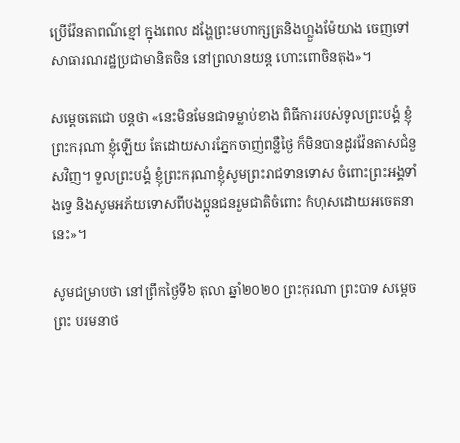ប្រើវ៉ែនតាពណ៌ខ្មៅ ក្នុងពេល ដង្ហែព្រះមហាក្សត្រនិងហ្លួងម៉ែយាង ចេញទៅសាធារណរដ្ឋប្រជាមានិតចិន នៅព្រលានយន្ត ហោះពោចិនតុង»។

សម្ដេចតេជោ បន្ដថា «នេះមិនមែនជាទម្លាប់ខាង ពិធីការរបស់ទូលព្រះបង្គំ ខ្ញុំព្រះករុណា ខ្ញុំឡើយ តែដោយសារភ្នែកចាញ់ពន្លឺថ្ងៃ ក៏មិនបានដូរវ៉ែនតាសជំនួសវិញ។ ទួលព្រះបង្គំ ខ្ញុំព្រះករុណាខ្ញុំសូមព្រះរាជទានទោស ចំពោះព្រះអង្គទាំងទ្វេ និងសូមអភ័យទោសពីបងប្អូនជនរួមជាតិចំពោះ កំហុសដោយអចេតនានេះ»។

សូមជម្រាបថា នៅព្រឹកថ្ងៃទី៦ តុលា ឆ្នាំ២០២០ ព្រះកុរណា ព្រះបាទ សម្តេចព្រះ បរមនាថ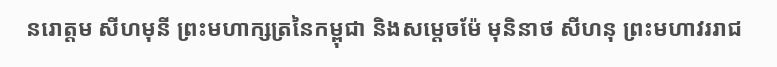នរោត្តម សីហមុនី ព្រះមហាក្សត្រនៃកម្ពុជា និងសម្តេចម៉ែ មុនិនាថ សីហនុ ព្រះមហាវររាជ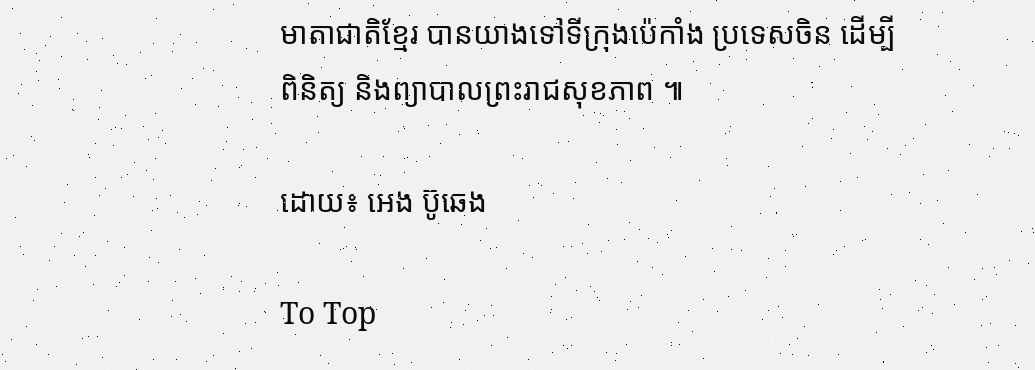មាតាជាតិខ្មែរ បានយាងទៅទីក្រុងប៉េកាំង ប្រទេសចិន ដើម្បីពិនិត្យ និងព្យាបាលព្រះរាជសុខភាព ៕

ដោយ៖ អេង ប៊ូឆេង

To Top